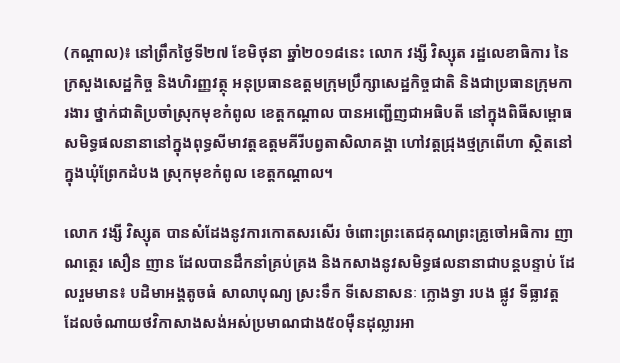(កណ្តាល)៖ នៅព្រឹកថ្ងៃទី២៧ ខែមិថុនា ឆ្នាំ២០១៨នេះ លោក វង្សី វិស្សុត រដ្ឋលេខាធិការ នៃក្រសួងសេដ្ឋកិច្ច និងហិរញ្ញវត្ថុ អនុប្រធានឧត្តមក្រុមប្រឹក្សាសេដ្ឋកិច្ចជាតិ និងជាប្រធានក្រុមការងារ ថ្នាក់ជាតិប្រចាំស្រុកមុខកំពូល ខេត្តកណ្តាល បានអញ្ជើញជាអធិបតី នៅក្នុងពិធីសម្ពោធសមិទ្ធផលនានានៅក្នុងពុទ្ធសីមាវត្តឧត្តមគីរីបព្វតាសិលាគង្គា ហៅវត្តជ្រុងថ្មក្រពើហា ស្ថិតនៅក្នុងឃុំព្រែកដំបង ស្រុកមុខកំពូល ខេត្តកណ្តាល។

លោក វង្សី វិស្សុត បានសំដែងនូវការកោតសរសើរ ចំពោះព្រះតេជគុណព្រះគ្រូចៅអធិការ ញាណត្ថេរ សឿន ញាន ដែលបានដឹកនាំគ្រប់គ្រង និងកសាងនូវសមិទ្ធផលនានាជាបន្តបន្ទាប់ ដែលរួមមាន៖ បដិមាអង្គតូចធំ សាលាបុណ្យ ស្រះទឹក ទីសេនាសនៈ ក្លោងទ្វា របង ផ្លូវ ទីធ្លាវត្ត ដែលចំណាយថវិកាសាងសង់អស់ប្រមាណជាង៥០ម៉ឺនដុល្លារអា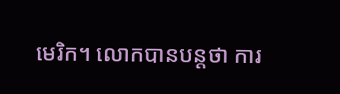មេរិក។ លោកបានបន្តថា ការ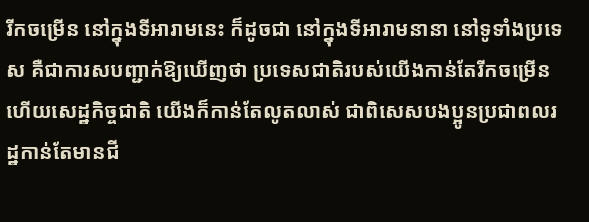រីកចម្រើន នៅក្នុងទីអារាមនេះ ក៏ដូចជា នៅក្នុងទីអារាមនានា នៅទូទាំងប្រទេស គឺជាការសបញ្ជាក់ឱ្យឃើញថា ប្រទេសជាតិរបស់យើងកាន់តែរីកចម្រើន ហើយសេដ្ឋកិច្ចជាតិ យើងក៏កាន់តែលូតលាស់ ជាពិសេសបងប្អូនប្រជាពលរដ្ឋកាន់តែមានជី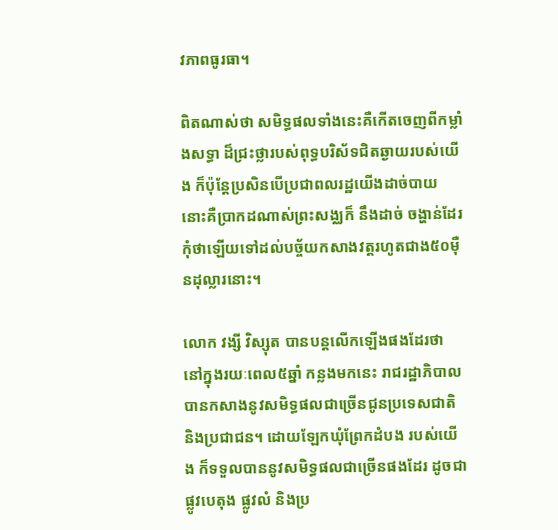វភាពធូរធា។

ពិតណាស់ថា សមិទ្ធផលទាំងនេះគឺកើតចេញពីកម្លាំងសទ្ធា ដ៏ជ្រះថ្លារបស់ពុទ្ធបរិស័ទជិតឆ្ងាយរបស់យើង ក៏ប៉ុន្តែប្រសិនបើប្រជាពលរដ្ឋយើងដាច់បាយ នោះគឺប្រាកដណាស់ព្រះសង្ឈក៏ នឹងដាច់ ចង្ហាន់ដែរ កុំថាឡើយទៅដល់បច្ច័យកសាងវត្តរហូតជាង៥០ម៉ឺនដុល្លារនោះ។

លោក វង្សី វិស្សុត បានបន្តលើកឡើងផងដែរថា នៅក្នុងរយៈពេល៥ឆ្នាំ កន្លងមកនេះ រាជរដ្ឋាភិបាល បានកសាងនូវសមិទ្ធផលជាច្រើនជូនប្រទេសជាតិ និងប្រជាជន។ ដោយឡែកឃុំព្រែកដំបង របស់យើង ក៏ទទួលបាននូវសមិទ្ធផលជាច្រើនផងដែរ ដូចជា ផ្លូវបេតុង ផ្លូវលំ និងប្រ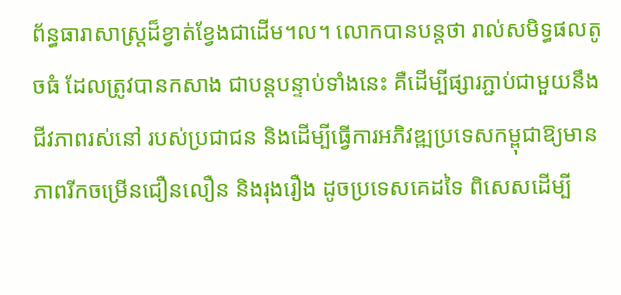ព័ន្ធធារាសាស្រ្តដ៏ខ្វាត់ខ្វែងជាដើម។ល។ លោកបានបន្តថា រាល់សមិទ្ធផលតូចធំ ដែលត្រូវបានកសាង ជាបន្តបន្ទាប់ទាំងនេះ គឺដើម្បីផ្សារភ្ជាប់ជាមួយនឹង ជីវភាពរស់នៅ របស់ប្រជាជន និងដើម្បីធ្វើការអភិវឌ្ឍប្រទេសកម្ពុជាឱ្យមានភាពរីកចម្រើនជឿនលឿន និងរុងរឿង ដូចប្រទេសគេដទៃ ពិសេសដើម្បី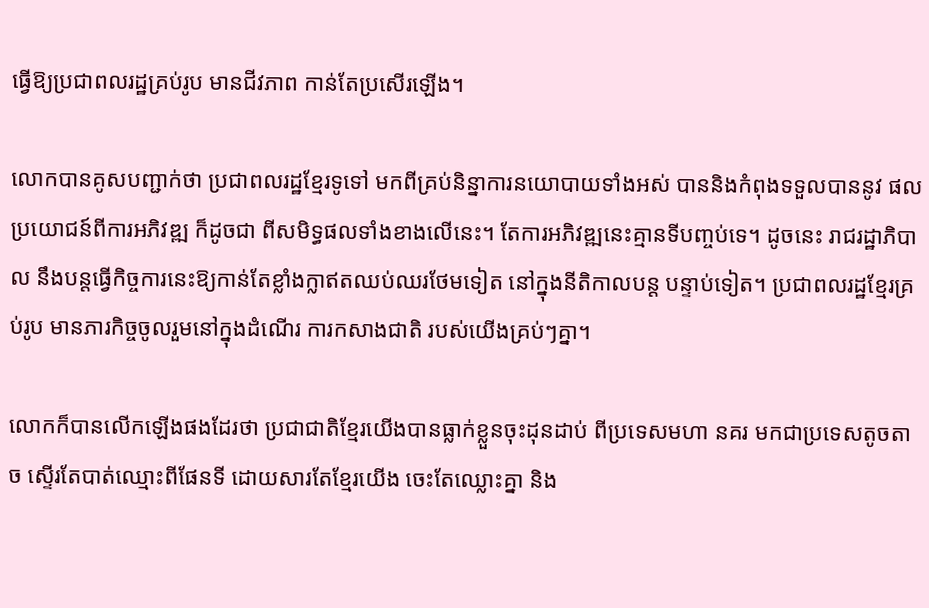ធ្វើឱ្យប្រជាពលរដ្ឋគ្រប់រូប មានជីវភាព កាន់តែប្រសើរឡើង។

លោកបានគូសបញ្ជាក់ថា ប្រជាពលរដ្ឋខ្មែរទូទៅ មកពីគ្រប់និន្នាការនយោបាយទាំងអស់ បាននិងកំពុងទទួលបាននូវ ផលប្រយោជន៍ពីការអភិវឌ្ឍ ក៏ដូចជា ពីសមិទ្ធផលទាំងខាងលើនេះ។ តែការអភិវឌ្ឍនេះគ្មានទីបញ្ចប់ទេ។ ដូចនេះ រាជរដ្ឋាភិបាល នឹងបន្តធ្វើកិច្ចការនេះឱ្យកាន់តែខ្លាំងក្លាឥតឈប់ឈរថែមទៀត នៅក្នុងនីតិកាលបន្ត បន្ទាប់ទៀត។ ប្រជាពលរដ្ឋខ្មែរគ្រប់រូប មានភារកិច្ចចូលរួមនៅក្នុងដំណើរ ការកសាងជាតិ របស់យើងគ្រប់ៗគ្នា។

លោកក៏បានលើកឡើងផងដែរថា ប្រជាជាតិខ្មែរយើងបានធ្លាក់ខ្លួនចុះដុនដាប់ ពីប្រទេសមហា នគរ មកជាប្រទេសតូចតាច ស្ទើរតែបាត់ឈ្មោះពីផែនទី ដោយសារតែខ្មែរយើង ចេះតែឈ្លោះគ្នា និង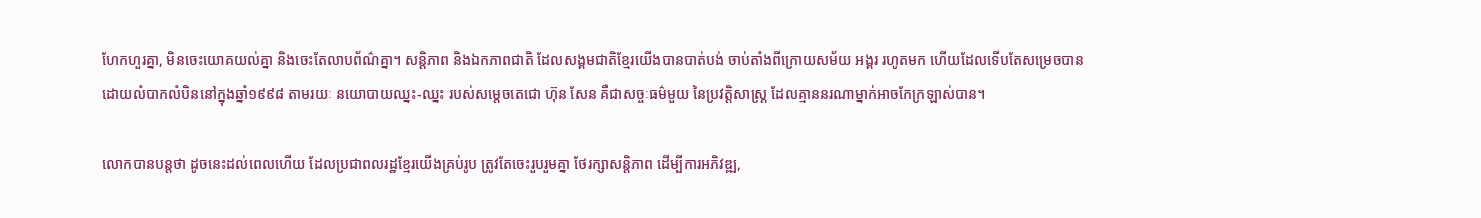ហែកហួរគ្នា, មិនចេះយោគយល់គ្នា និងចេះតែលាបព័ណ៌គ្នា។ សន្តិភាព និងឯកភាពជាតិ ដែលសង្គមជាតិខ្មែរយើងបានបាត់បង់ ចាប់តាំងពីក្រោយសម័យ អង្គរ រហូតមក ហើយដែលទើបតែសម្រេចបានដោយលំបាកលំបិននៅក្នុងឆ្នាំ១៩៩៨ តាមរយៈ នយោបាយឈ្នះ-ឈ្នះ របស់សម្តេចតេជោ ហ៊ុន សែន គឺជាសច្ចៈធម៌មួយ នៃប្រវត្តិសាស្រ្ត ដែលគ្មាននរណាម្នាក់អាចកែក្រឡាស់បាន។

លោកបានបន្តថា ដូចនេះដល់ពេលហើយ ដែលប្រជាពលរដ្ឋខែ្មរយើងគ្រប់រូប ត្រូវតែចេះរួបរួមគ្នា ថែរក្សាសន្តិភាព ដើម្បីការអភិវឌ្ឍ,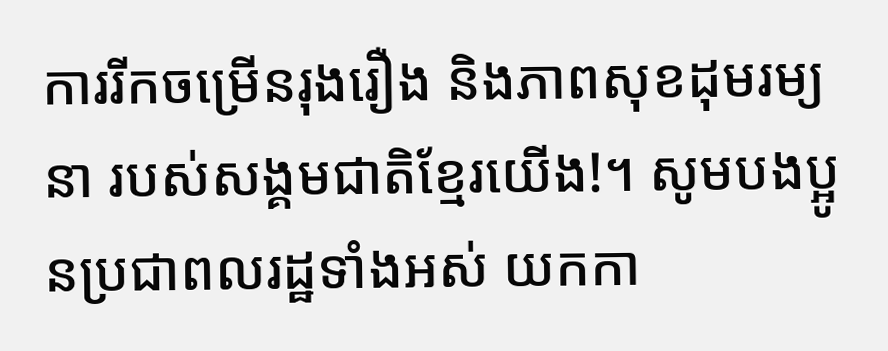ការរីកចម្រើនរុងរឿង និងភាពសុខដុមរម្យនា របស់សង្គមជាតិខ្មែរយើង!។ សូមបងប្អូនប្រជាពលរដ្ឋទាំងអស់ យកកា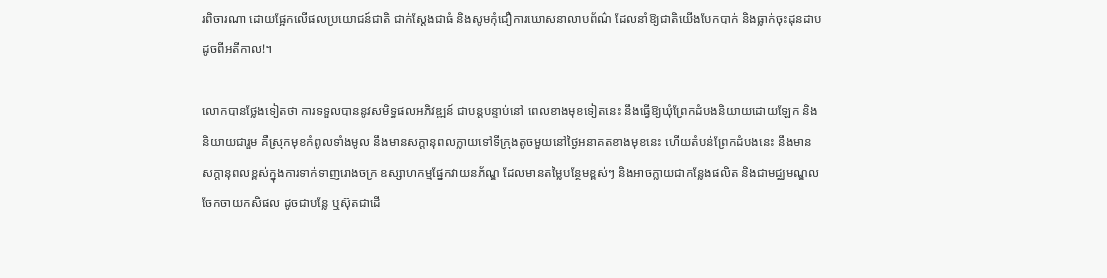រពិចារណា ដោយផ្អែកលើផលប្រយោជន៍ជាតិ ជាក់ស្តែងជាធំ និងសូមកុំជឿការឃោសនាលាបព័ណ៌ ដែលនាំឱ្យជាតិយើងបែកបាក់ និងធ្លាក់ចុះដុនដាប ដូចពីអតីកាល!។

លោកបានថ្លែងទៀតថា ការទទួលបាននូវសមិទ្ធផលអភិវឌ្ឍន៍ ជាបន្តបន្ទាប់នៅ ពេលខាងមុខទៀតនេះ នឹងធ្វើឱ្យឃុំព្រែកដំបងនិយាយដោយឡែក និងនិយាយជារួម គឺស្រុកមុខកំពូលទាំងមូល នឹងមានសក្តានុពលក្លាយទៅទីក្រុងតូចមួយនៅថ្ងៃអនាគតខាងមុខនេះ ហើយតំបន់ព្រែកដំបងនេះ នឹងមានសក្តានុពលខ្ពស់ក្នុងការទាក់ទាញរោងចក្រ ឧស្សាហកម្មផ្នែកវាយនភ័ណ្ឌ ដែលមានតម្លៃបន្ថែមខ្ពស់ៗ និងអាចក្លាយជាកន្លែងផលិត និងជាមជ្ឈមណ្ឌល ចែកចាយកសិផល ដូចជាបន្លែ ឬស៊ុតជាដើ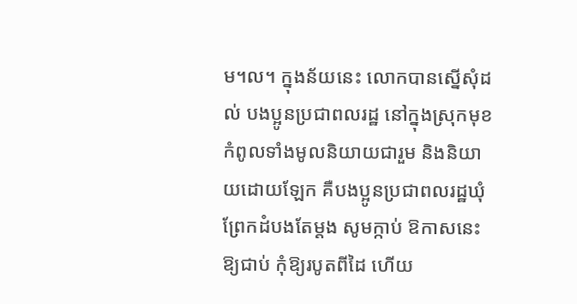ម។ល។ ក្នុងន័យនេះ លោកបានស្នើសុំដល់ បងប្អូនប្រជាពលរដ្ឋ នៅក្នុងស្រុកមុខកំពូលទាំងមូលនិយាយជារួម និងនិយាយដោយឡែក គឺបងប្អូនប្រជាពលរដ្ឋឃុំព្រែកដំបងតែម្តង សូមក្កាប់ ឱកាសនេះឱ្យជាប់ កុំឱ្យរបូតពីដៃ ហើយ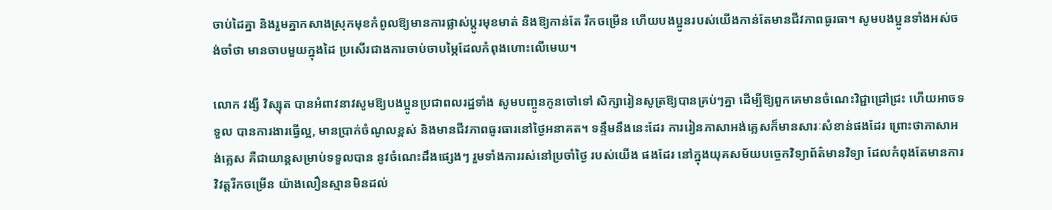ចាប់ដៃគ្នា និងរួមគ្នាកសាងស្រុកមុខកំពូលឱ្យមានការផ្លាស់ប្ដូរមុខមាត់ និងឱ្យកាន់តែ រីកចម្រើន ហើយបងប្អូនរបស់យើងកាន់តែមានជីវភាពធូរធា។ សូមបងប្អូនទាំងអស់ចង់ចាំថា មានចាបមួយក្នុងដៃ ប្រសើរជាងការចាប់ចាបម្ភៃដែលកំពុងហោះលើមេឃ។

លោក វង្សី វិស្សុត បានអំពាវនាវសូមឱ្យបងប្អូនប្រជាពលរដ្ឋទាំង សូមបញ្ចូនកូនចៅទៅ សិក្សារៀនសូត្រឱ្យបានគ្រប់ៗគ្នា ដើម្បីឱ្យពួកគេមានចំណេះវិជ្ជាជ្រៅជ្រះ ហើយអាចទទួល បានការងារធ្វើល្អ, មានប្រាក់ចំណូលខ្ពស់ និងមានជីវភាពធូរធារនៅថ្ងៃអនាគត។ ទន្ទឹមនឹងនេះដែរ ការរៀនភាសាអង់គ្លេសក៏មានសារៈសំខាន់ផងដែរ ព្រោះថាភាសាអង់គ្លេស គឺជាយាន្តសម្រាប់ទទួលបាន នូវចំណេះដឹងផ្សេងៗ រួមទាំងការរស់នៅប្រចាំថ្ងៃ របស់យើង ផងដែរ នៅក្នុងយុគសម័យបច្ចេកវិទ្យាព័ត៌មានវិទ្យា ដែលកំពុងតែមានការវិវត្តរីកចម្រើន យ៉ាងលឿនស្មានមិនដល់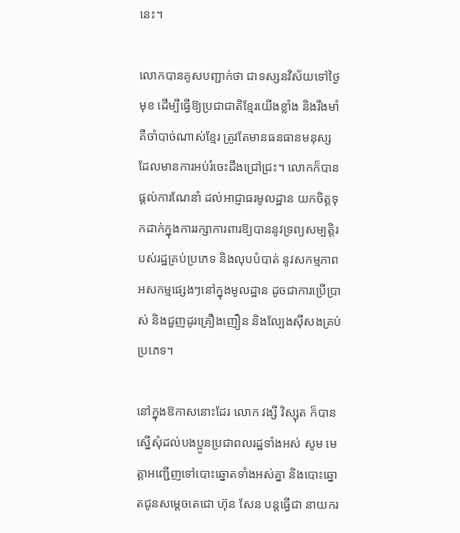នេះ។

លោកបានគូសបញ្ជាក់ថា ជាទស្សនវិស័យទៅថ្ងៃមុខ ដើម្បីធ្វើឱ្យប្រជាជាតិខ្មែរយើងខ្លាំង និងរឹងមាំ គឺចាំបាច់ណាស់ខ្មែរ ត្រូវតែមានធនធានមនុស្ស ដែលមានការអប់រំចេះដឹងជ្រៅជ្រះ។ លោកក៏បានផ្តល់ការណែនាំ ដល់អាជ្ញាធរមូលដ្ឋាន យកចិត្តទុកដាក់ក្នុងការរក្សាការពារឱ្យបាននូវទ្រព្យសម្បត្តិរបស់រដ្ឋគ្រប់ប្រភេទ និងលុបបំបាត់ នូវសកម្មភាពអសកម្មផ្សេងៗនៅក្នុងមូលដ្ឋាន ដូចជាការប្រើប្រាស់ និងជួញដូរគ្រឿងញឿន និងល្បែងស៊ីសងគ្រប់ប្រភេទ។

នៅក្នុងឱកាសនោះដែរ លោក វង្សី វិស្សុត ក៏បានស្នើសុំដល់បងប្អូនប្រជាពលរដ្ឋទាំងអស់ សូម មេត្តាអញ្ជើញទៅបោះឆ្នោតទាំងអស់គ្នា និងបោះឆ្នោតជូនសម្តេចតេជោ ហ៊ុន សែន បន្តធ្វើជា នាយករ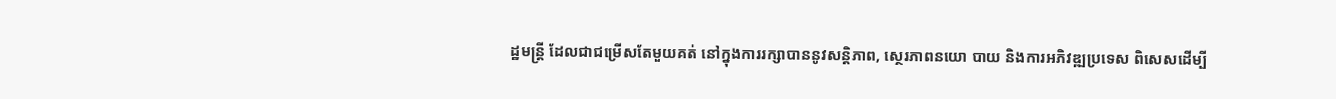ដ្ឋមន្រ្តី ដែលជាជម្រើសតែមួយគត់ នៅក្នុងការរក្សាបាននូវសន្តិភាព, ស្ថេរភាពនយោ បាយ និងការអភិវឌ្ឍប្រទេស ពិសេសដើម្បី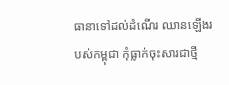ធានាទៅដល់ដំណើរ ឈានឡើងរបស់កម្ពុជា កុំធ្លាក់ចុះសារជាថ្មី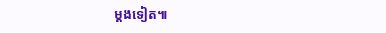ម្តងទៀត៕